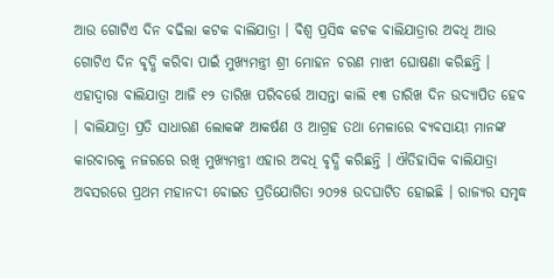ଆଉ ଗୋଟିଏ ଦିନ ବଢିଲା କଟକ ବାଲିଯାତ୍ରା । ବିଶ୍ବ ପ୍ରସିଦ୍ଧ କଟକ ବାଲିଯାତ୍ରାର ଅବଧି ଆଉ ଗୋଟିଏ ଦିନ ବୃଦ୍ଧି କରିବା ପାଇଁ ମୁଖ୍ୟମନ୍ତ୍ରୀ ଶ୍ରୀ ମୋହନ ଚରଣ ମାଝୀ ଘୋଷଣା କରିଛନ୍ତି । ଏହାଦ୍ବାରା ବାଲିଯାତ୍ରା ଆଜି ୧୨ ତାରିଖ ପରିବର୍ତ୍ତେ ଆସନ୍ତା କାଲି ୧୩ ତାରିଖ ଦିନ ଉଦ୍ଯାପିତ ହେବ । ବାଲିଯାତ୍ରା ପ୍ରତି ସାଧାରଣ ଲୋକଙ୍କ ଆକର୍ଷଣ ଓ ଆଗ୍ରହ ତଥା ମେଳାରେ ବ୍ୟବସାୟୀ ମାନଙ୍କ କାରବାରକୁ ନଜରରେ ରଖି ମୁଖ୍ୟମନ୍ତ୍ରୀ ଏହାର ଅବଧି ବୃଦ୍ଧି କରିଛନ୍ତି । ଐତିହାସିକ ବାଲିଯାତ୍ରା ଅବସରରେ ପ୍ରଥମ ମହାନଦୀ ବୋଇତ ପ୍ରତିଯୋଗିତା ୨୦୨୫ ଉଦଘାଟିତ ହୋଇଛି । ରାଜ୍ୟର ସମୃଦ୍ଧ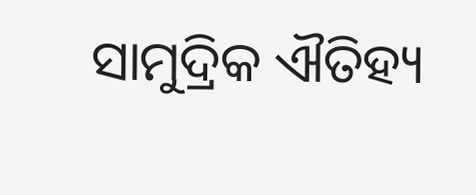ସାମୁଦ୍ରିକ ଐତିହ୍ୟ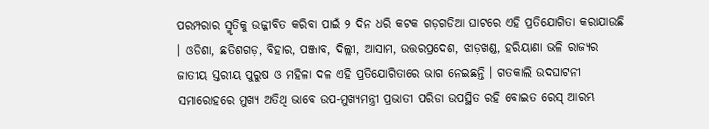ପରମ୍ପରାର ସ୍ମୃତିକୁ ଉଜ୍ଜୀବିତ କରିବା ପାଇଁ ୨ ଦିନ ଧରି କଟକ ଗଡ଼ଗଡିଆ ଘାଟରେ ଏହି ପ୍ରତିଯୋଗିତା କରାଯାଉଛି । ଓଡିଶା, ଛତିଶଗଡ଼, ବିହାର, ପଞ୍ଜାବ, ଦିଲ୍ଲୀ, ଆସାମ, ଉତ୍ତରପ୍ରଦେଶ, ଝାଡ଼ଖଣ୍ଡ, ହରିୟାଣା ଭଳି ରାଜ୍ୟର ଜାତୀୟ ସ୍ତରୀୟ ପୁରୁଷ ଓ ମହିଳା ଦଳ ଏହି ପ୍ରତିଯୋଗିତାରେ ଭାଗ ନେଇଛନ୍ତି । ଗତକାଲି ଉଦଘାଟନୀ ସମାରୋହରେ ମୁଖ୍ୟ ଅତିଥି ଭାବେ ଉପ-ମୁଖ୍ୟମନ୍ତ୍ରୀ ପ୍ରଭାତୀ ପରିଡା ଉପସ୍ଥିତ ରହି ବୋଇତ ରେସ୍ ଆରମ୍ଭ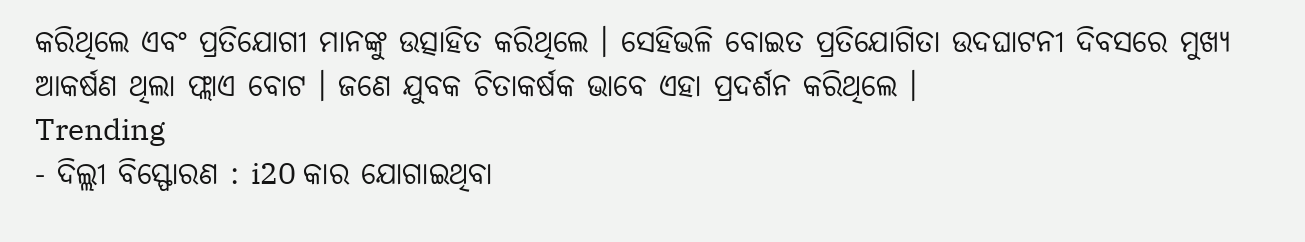କରିଥିଲେ ଏବଂ ପ୍ରତିଯୋଗୀ ମାନଙ୍କୁ ଉତ୍ସାହିତ କରିଥିଲେ । ସେହିଭଳି ବୋଇତ ପ୍ରତିଯୋଗିତା ଉଦଘାଟନୀ ଦିବସରେ ମୁଖ୍ୟ ଆକର୍ଷଣ ଥିଲା ଫ୍ଲାଏ ବୋଟ । ଜଣେ ଯୁବକ ଚିତାକର୍ଷକ ଭାବେ ଏହା ପ୍ରଦର୍ଶନ କରିଥିଲେ ।
Trending
- ଦିଲ୍ଲୀ ବିସ୍ଫୋରଣ : i20 କାର ଯୋଗାଇଥିବା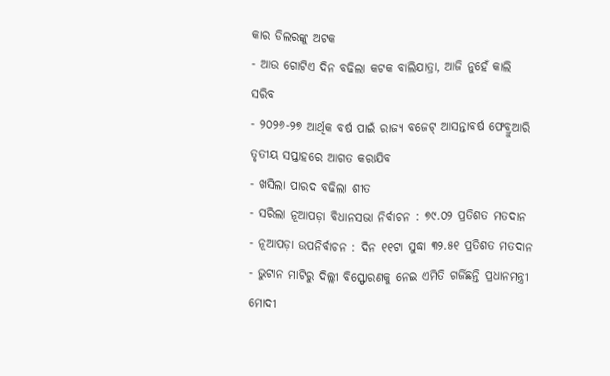କାର ଡିଲରଙ୍କୁ ଅଟକ
- ଆଉ ଗୋଟିଏ ଦିନ ବଢିଲା କଟକ ବାଲିଯାତ୍ରା, ଆଜି ନୁହେଁ କାଲି ସରିବ
- ୨୦୨୬-୨୭ ଆର୍ଥିକ ବର୍ଷ ପାଇଁ ରାଜ୍ୟ ବଜେଟ୍ ଆସନ୍ତାବର୍ଷ ଫେବ୍ରୁଆରି ତୃତୀୟ ସପ୍ତାହରେ ଆଗତ କରାଯିବ
- ଖସିଲା ପାରଦ ବଢିଲା ଶୀତ
- ସରିଲା ନୂଆପଡ଼ା ବିଧାନସଭା ନିର୍ବାଚନ : ୭୯.୦୨ ପ୍ରତିଶତ ମତଦାନ
- ନୂଆପଡ଼ା ଉପନିର୍ବାଚନ : ଦିନ ୧୧ଟା ସୁଦ୍ଧା ୩୨.୫୧ ପ୍ରତିଶତ ମତଦାନ
- ଭୁଟାନ ମାଟିରୁ ଦିଲ୍ଲୀ ବିସ୍ଫୋରଣକୁ ନେଇ ଏମିତି ଗର୍ଜିଛନ୍ତି ପ୍ରଧାନମନ୍ତ୍ରୀ ମୋଦୀ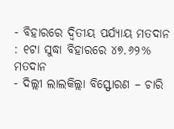- ବିହାରରେ ଦ୍ୱିତୀୟ ପର୍ଯ୍ୟାୟ ମତଦାନ : ୧ଟା ସୁଦ୍ଧା ବିହାରରେ ୪୭.୬୨% ମତଦାନ
- ଦିଲ୍ଲୀ ଲାଲକିଲ୍ଲା ବିସ୍ଫୋରଣ – ଚାରି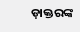ଡ଼ାକ୍ତରଙ୍କ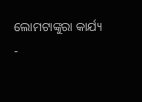ଲୋମଟାଙ୍କୁରା କାର୍ଯ୍ୟ
-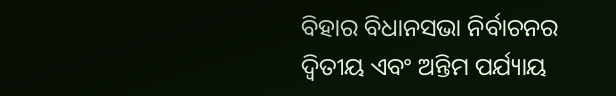ବିହାର ବିଧାନସଭା ନିର୍ବାଚନର ଦ୍ୱିତୀୟ ଏବଂ ଅନ୍ତିମ ପର୍ଯ୍ୟାୟ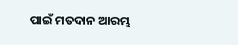ପାଇଁ ମତଦାନ ଆରମ୍ଭ